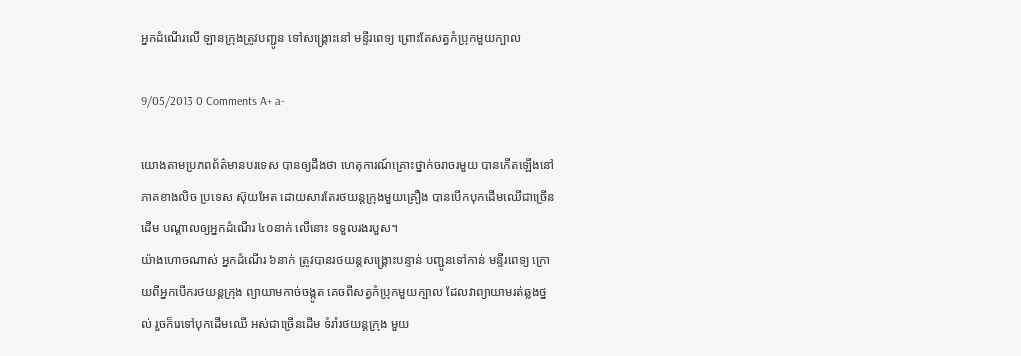អ្នកដំណើរលើ ឡានក្រុងត្រូវបញ្ជូន ទៅសង្គ្រោះនៅ មន្ទីរពេទ្យ ព្រោះតែសត្វកំប្រុកមួយក្បាល

9/05/2013 0 Comments A+ a-

យោងតាមប្រភពព័ត៌មានបរទេស បានឲ្យដឹងថា ហេតុការណ៍គ្រោះថ្នាក់ចរាចរមួយ បានកើតឡើងនៅភាគខាងលិច ប្រទេស ស៊ុយអែត ដោយសារតែរថយន្តក្រុងមួយគ្រឿង បានបើកបុកដើមឈើជាច្រើនដើម បណ្តាលឲ្យអ្នកដំណើរ ៤០នាក់ លើនោះ ទទួលរងរបួស។
យ៉ាងហោចណាស់ អ្នកដំណើរ ៦នាក់ ត្រូវបានរថយន្តសង្គ្រោះបន្ទាន់ បញ្ជូនទៅកាន់ មន្ទីរពេទ្យ ក្រោយពីអ្នកបើករថយន្តក្រុង ព្យាយាមកាច់ចង្កូត គេចពីសត្វកំប្រុកមួយក្បាល ដែលវាព្យាយាមរត់ឆ្លងថ្នល់ រួចក៏រេទៅបុកដើមឈើ អស់ជាច្រើនដើម ទំរាំរថយន្តក្រុង មួយ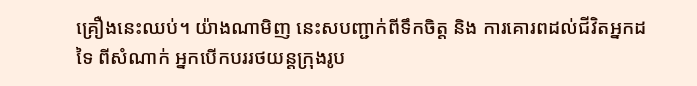គ្រឿងនេះឈប់។ យ៉ាងណាមិញ នេះសបញ្ជាក់ពីទឹកចិត្ត និង ការគោរពដល់ជីវិតអ្នកដទៃ ពីសំណាក់ អ្នកបើកបររថយន្តក្រុងរូប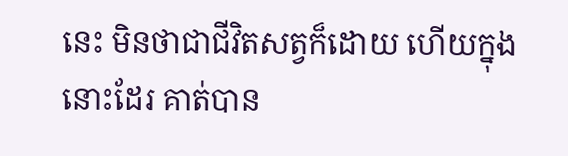នេះ មិនថាជាជីវិតសត្វក៏ដោយ ហើយក្នុងនោះដែរ គាត់បាន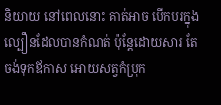និយាយ នៅពេលនោះ គាត់អាច បើកបរក្នុងល្បឿនដែលបានកំណត់ ប៉ុន្តែដោយសារ តែចង់ទុកឪកាស អោយសត្វកំប្រុក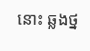នោះ ឆ្លងថ្ន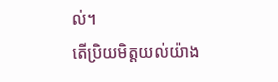ល់។
តើប្រិយមិត្តយល់យ៉ាង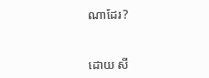ណាដែរ?


ដោយ សី